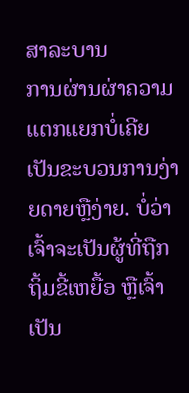ສາລະບານ
ການຜ່ານຜ່າຄວາມແຕກແຍກບໍ່ເຄີຍເປັນຂະບວນການງ່າຍດາຍຫຼືງ່າຍ. ບໍ່ວ່າເຈົ້າຈະເປັນຜູ້ທີ່ຖືກຖິ້ມຂີ້ເຫຍື້ອ ຫຼືເຈົ້າເປັນ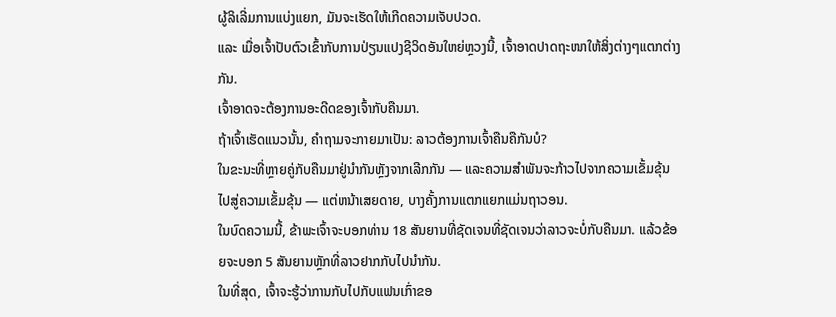ຜູ້ລິເລີ່ມການແບ່ງແຍກ, ມັນຈະເຮັດໃຫ້ເກີດຄວາມເຈັບປວດ.
ແລະ ເມື່ອເຈົ້າປັບຕົວເຂົ້າກັບການປ່ຽນແປງຊີວິດອັນໃຫຍ່ຫຼວງນີ້, ເຈົ້າອາດປາດຖະໜາໃຫ້ສິ່ງຕ່າງໆແຕກຕ່າງກັນ.
ເຈົ້າອາດຈະຕ້ອງການອະດີດຂອງເຈົ້າກັບຄືນມາ.
ຖ້າເຈົ້າເຮັດແນວນັ້ນ, ຄຳຖາມຈະກາຍມາເປັນ: ລາວຕ້ອງການເຈົ້າຄືນຄືກັນບໍ?
ໃນຂະນະທີ່ຫຼາຍຄູ່ກັບຄືນມາຢູ່ນຳກັນຫຼັງຈາກເລີກກັນ — ແລະຄວາມສຳພັນຈະກ້າວໄປຈາກຄວາມເຂັ້ມຂຸ້ນໄປສູ່ຄວາມເຂັ້ມຂຸ້ນ — ແຕ່ຫນ້າເສຍດາຍ, ບາງຄັ້ງການແຕກແຍກແມ່ນຖາວອນ.
ໃນບົດຄວາມນີ້, ຂ້າພະເຈົ້າຈະບອກທ່ານ 18 ສັນຍານທີ່ຊັດເຈນທີ່ຊັດເຈນວ່າລາວຈະບໍ່ກັບຄືນມາ. ແລ້ວຂ້ອຍຈະບອກ 5 ສັນຍານຫຼັກທີ່ລາວຢາກກັບໄປນໍາກັນ.
ໃນທີ່ສຸດ, ເຈົ້າຈະຮູ້ວ່າການກັບໄປກັບແຟນເກົ່າຂອ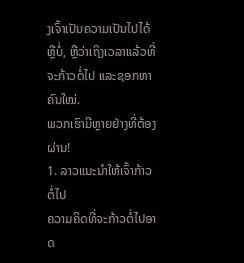ງເຈົ້າເປັນຄວາມເປັນໄປໄດ້ຫຼືບໍ່, ຫຼືວ່າເຖິງເວລາແລ້ວທີ່ຈະກ້າວຕໍ່ໄປ ແລະຊອກຫາ ຄົນໃໝ່.
ພວກເຮົາມີຫຼາຍຢ່າງທີ່ຕ້ອງຜ່ານ!
1. ລາວແນະນຳໃຫ້ເຈົ້າກ້າວຕໍ່ໄປ
ຄວາມຄິດທີ່ຈະກ້າວຕໍ່ໄປອາດ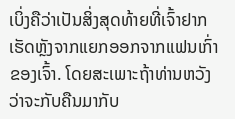ເບິ່ງຄືວ່າເປັນສິ່ງສຸດທ້າຍທີ່ເຈົ້າຢາກເຮັດຫຼັງຈາກແຍກອອກຈາກແຟນເກົ່າຂອງເຈົ້າ. ໂດຍສະເພາະຖ້າທ່ານຫວັງວ່າຈະກັບຄືນມາກັບ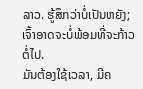ລາວ. ຮູ້ສຶກວ່າບໍ່ເປັນຫຍັງ; ເຈົ້າອາດຈະບໍ່ພ້ອມທີ່ຈະກ້າວຕໍ່ໄປ.
ມັນຕ້ອງໃຊ້ເວລາ, ມີຄ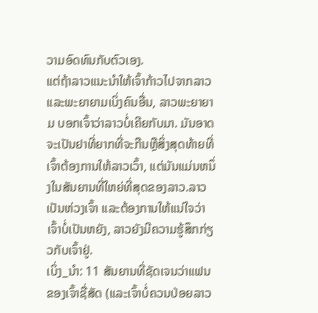ວາມອົດທົນກັບຕົວເອງ.
ແຕ່ຖ້າລາວແນະນຳໃຫ້ເຈົ້າກ້າວໄປຈາກລາວ ແລະພະຍາຍາມເບິ່ງຄົນອື່ນ, ລາວພະຍາຍາມ ບອກເຈົ້າວ່າລາວບໍ່ເຄີຍກັບມາ. ມັນອາດຈະເປັນຢາທີ່ຍາກທີ່ຈະກືນຫຼືສິ່ງສຸດທ້າຍທີ່ເຈົ້າຕ້ອງການໃຫ້ລາວເວົ້າ, ແຕ່ມັນແມ່ນຫນຶ່ງໃນສັນຍານທີ່ໃຫຍ່ທີ່ສຸດຂອງລາວ.ລາວເປັນຫ່ວງເຈົ້າ ແລະຕ້ອງການໃຫ້ແນ່ໃຈວ່າເຈົ້າບໍ່ເປັນຫຍັງ, ລາວຍັງມີຄວາມຮູ້ສຶກກ່ຽວກັບເຈົ້າຢູ່.
ເບິ່ງ_ນຳ: 11 ສັນຍານທີ່ຊັດເຈນວ່າແຟນຂອງເຈົ້າຊື່ສັດ (ແລະເຈົ້າບໍ່ຄວນປ່ອຍລາວ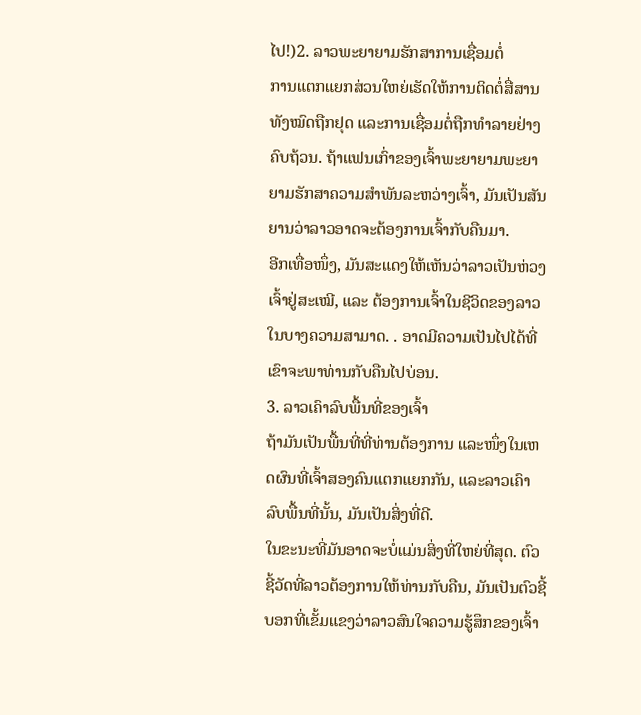ໄປ!)2. ລາວພະຍາຍາມຮັກສາການເຊື່ອມຕໍ່
ການແຕກແຍກສ່ວນໃຫຍ່ເຮັດໃຫ້ການຕິດຕໍ່ສື່ສານທັງໝົດຖືກຢຸດ ແລະການເຊື່ອມຕໍ່ຖືກທໍາລາຍຢ່າງຄົບຖ້ວນ. ຖ້າແຟນເກົ່າຂອງເຈົ້າພະຍາຍາມພະຍາຍາມຮັກສາຄວາມສຳພັນລະຫວ່າງເຈົ້າ, ມັນເປັນສັນຍານວ່າລາວອາດຈະຕ້ອງການເຈົ້າກັບຄືນມາ.
ອີກເທື່ອໜຶ່ງ, ມັນສະແດງໃຫ້ເຫັນວ່າລາວເປັນຫ່ວງເຈົ້າຢູ່ສະເໝີ, ແລະ ຕ້ອງການເຈົ້າໃນຊີວິດຂອງລາວໃນບາງຄວາມສາມາດ. . ອາດມີຄວາມເປັນໄປໄດ້ທີ່ເຂົາຈະພາທ່ານກັບຄືນໄປບ່ອນ.
3. ລາວເຄົາລົບພື້ນທີ່ຂອງເຈົ້າ
ຖ້າມັນເປັນພື້ນທີ່ທີ່ທ່ານຕ້ອງການ ແລະໜຶ່ງໃນເຫດຜົນທີ່ເຈົ້າສອງຄົນແຕກແຍກກັນ, ແລະລາວເຄົາລົບພື້ນທີ່ນັ້ນ, ມັນເປັນສິ່ງທີ່ດີ.
ໃນຂະນະທີ່ມັນອາດຈະບໍ່ແມ່ນສິ່ງທີ່ໃຫຍ່ທີ່ສຸດ. ຕົວຊີ້ວັດທີ່ລາວຕ້ອງການໃຫ້ທ່ານກັບຄືນ, ມັນເປັນຕົວຊີ້ບອກທີ່ເຂັ້ມແຂງວ່າລາວສົນໃຈຄວາມຮູ້ສຶກຂອງເຈົ້າ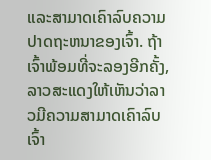ແລະສາມາດເຄົາລົບຄວາມປາດຖະຫນາຂອງເຈົ້າ. ຖ້າເຈົ້າພ້ອມທີ່ຈະລອງອີກຄັ້ງ, ລາວສະແດງໃຫ້ເຫັນວ່າລາວມີຄວາມສາມາດເຄົາລົບເຈົ້າ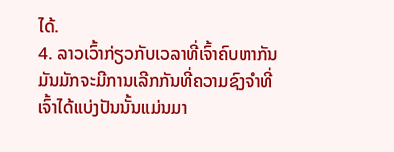ໄດ້.
4. ລາວເວົ້າກ່ຽວກັບເວລາທີ່ເຈົ້າຄົບຫາກັນ
ມັນມັກຈະມີການເລີກກັນທີ່ຄວາມຊົງຈຳທີ່ເຈົ້າໄດ້ແບ່ງປັນນັ້ນແມ່ນມາ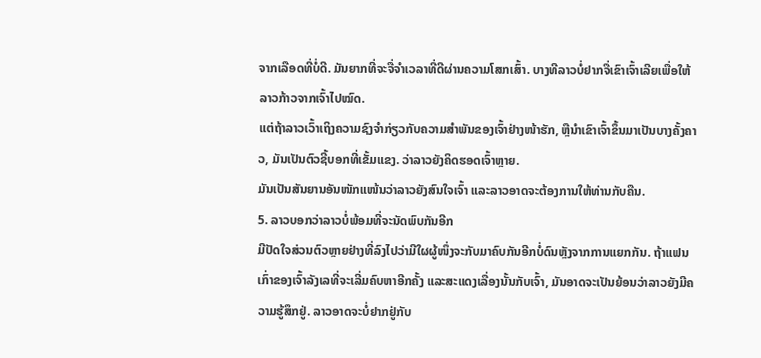ຈາກເລືອດທີ່ບໍ່ດີ. ມັນຍາກທີ່ຈະຈື່ຈໍາເວລາທີ່ດີຜ່ານຄວາມໂສກເສົ້າ. ບາງທີລາວບໍ່ຢາກຈື່ເຂົາເຈົ້າເລີຍເພື່ອໃຫ້ລາວກ້າວຈາກເຈົ້າໄປໝົດ.
ແຕ່ຖ້າລາວເວົ້າເຖິງຄວາມຊົງຈຳກ່ຽວກັບຄວາມສຳພັນຂອງເຈົ້າຢ່າງໜ້າຮັກ, ຫຼືນຳເຂົາເຈົ້າຂຶ້ນມາເປັນບາງຄັ້ງຄາວ, ມັນເປັນຕົວຊີ້ບອກທີ່ເຂັ້ມແຂງ. ວ່າລາວຍັງຄິດຮອດເຈົ້າຫຼາຍ.
ມັນເປັນສັນຍານອັນໜັກແໜ້ນວ່າລາວຍັງສົນໃຈເຈົ້າ ແລະລາວອາດຈະຕ້ອງການໃຫ້ທ່ານກັບຄືນ.
5. ລາວບອກວ່າລາວບໍ່ພ້ອມທີ່ຈະນັດພົບກັນອີກ
ມີປັດໃຈສ່ວນຕົວຫຼາຍຢ່າງທີ່ລົງໄປວ່າມີໃຜຜູ້ໜຶ່ງຈະກັບມາຄົບກັນອີກບໍ່ດົນຫຼັງຈາກການແຍກກັນ. ຖ້າແຟນເກົ່າຂອງເຈົ້າລັງເລທີ່ຈະເລີ່ມຄົບຫາອີກຄັ້ງ ແລະສະແດງເລື່ອງນັ້ນກັບເຈົ້າ, ມັນອາດຈະເປັນຍ້ອນວ່າລາວຍັງມີຄວາມຮູ້ສຶກຢູ່. ລາວອາດຈະບໍ່ຢາກຢູ່ກັບ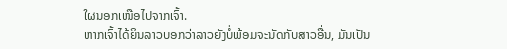ໃຜນອກເໜືອໄປຈາກເຈົ້າ.
ຫາກເຈົ້າໄດ້ຍິນລາວບອກວ່າລາວຍັງບໍ່ພ້ອມຈະນັດກັບສາວອື່ນ, ມັນເປັນ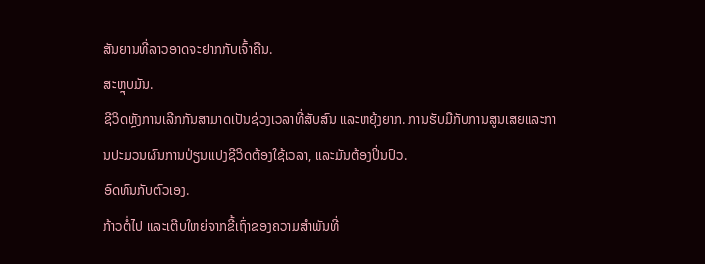ສັນຍານທີ່ລາວອາດຈະຢາກກັບເຈົ້າຄືນ.
ສະຫຼຸບມັນ.
ຊີວິດຫຼັງການເລີກກັນສາມາດເປັນຊ່ວງເວລາທີ່ສັບສົນ ແລະຫຍຸ້ງຍາກ. ການຮັບມືກັບການສູນເສຍແລະການປະມວນຜົນການປ່ຽນແປງຊີວິດຕ້ອງໃຊ້ເວລາ, ແລະມັນຕ້ອງປິ່ນປົວ.
ອົດທົນກັບຕົວເອງ.
ກ້າວຕໍ່ໄປ ແລະເຕີບໃຫຍ່ຈາກຂີ້ເຖົ່າຂອງຄວາມສຳພັນທີ່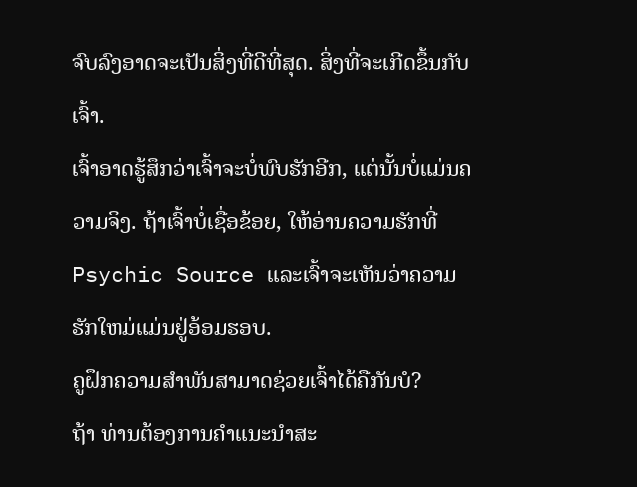ຈົບລົງອາດຈະເປັນສິ່ງທີ່ດີທີ່ສຸດ. ສິ່ງທີ່ຈະເກີດຂຶ້ນກັບເຈົ້າ.
ເຈົ້າອາດຮູ້ສຶກວ່າເຈົ້າຈະບໍ່ພົບຮັກອີກ, ແຕ່ນັ້ນບໍ່ແມ່ນຄວາມຈິງ. ຖ້າເຈົ້າບໍ່ເຊື່ອຂ້ອຍ, ໃຫ້ອ່ານຄວາມຮັກທີ່ Psychic Source ແລະເຈົ້າຈະເຫັນວ່າຄວາມຮັກໃຫມ່ແມ່ນຢູ່ອ້ອມຮອບ.
ຄູຝຶກຄວາມສຳພັນສາມາດຊ່ວຍເຈົ້າໄດ້ຄືກັນບໍ?
ຖ້າ ທ່ານຕ້ອງການຄໍາແນະນໍາສະ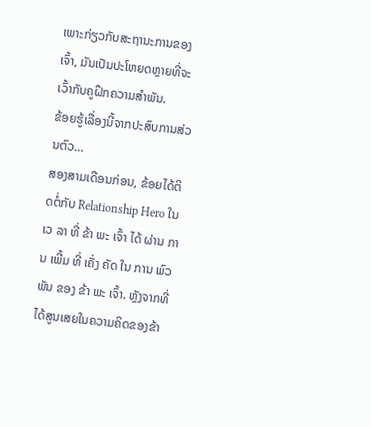ເພາະກ່ຽວກັບສະຖານະການຂອງເຈົ້າ, ມັນເປັນປະໂຫຍດຫຼາຍທີ່ຈະເວົ້າກັບຄູຝຶກຄວາມສຳພັນ.
ຂ້ອຍຮູ້ເລື່ອງນີ້ຈາກປະສົບການສ່ວນຕົວ…
ສອງສາມເດືອນກ່ອນ, ຂ້ອຍໄດ້ຕິດຕໍ່ກັບ Relationship Hero ໃນ ເວ ລາ ທີ່ ຂ້າ ພະ ເຈົ້າ ໄດ້ ຜ່ານ ການ ເພີ້ມ ທີ່ ເຄັ່ງ ຄັດ ໃນ ການ ພົວ ພັນ ຂອງ ຂ້າ ພະ ເຈົ້າ. ຫຼັງຈາກທີ່ໄດ້ສູນເສຍໃນຄວາມຄິດຂອງຂ້າ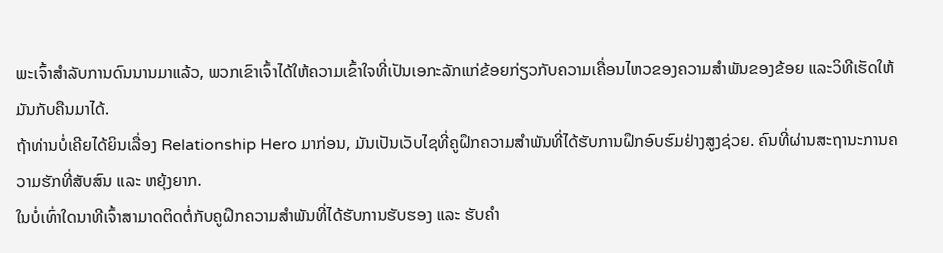ພະເຈົ້າສໍາລັບການດົນນານມາແລ້ວ, ພວກເຂົາເຈົ້າໄດ້ໃຫ້ຄວາມເຂົ້າໃຈທີ່ເປັນເອກະລັກແກ່ຂ້ອຍກ່ຽວກັບຄວາມເຄື່ອນໄຫວຂອງຄວາມສໍາພັນຂອງຂ້ອຍ ແລະວິທີເຮັດໃຫ້ມັນກັບຄືນມາໄດ້.
ຖ້າທ່ານບໍ່ເຄີຍໄດ້ຍິນເລື່ອງ Relationship Hero ມາກ່ອນ, ມັນເປັນເວັບໄຊທີ່ຄູຝຶກຄວາມສຳພັນທີ່ໄດ້ຮັບການຝຶກອົບຮົມຢ່າງສູງຊ່ວຍ. ຄົນທີ່ຜ່ານສະຖານະການຄວາມຮັກທີ່ສັບສົນ ແລະ ຫຍຸ້ງຍາກ.
ໃນບໍ່ເທົ່າໃດນາທີເຈົ້າສາມາດຕິດຕໍ່ກັບຄູຝຶກຄວາມສຳພັນທີ່ໄດ້ຮັບການຮັບຮອງ ແລະ ຮັບຄຳ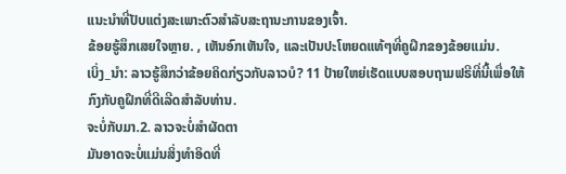ແນະນຳທີ່ປັບແຕ່ງສະເພາະຕົວສຳລັບສະຖານະການຂອງເຈົ້າ.
ຂ້ອຍຮູ້ສຶກເສຍໃຈຫຼາຍ. , ເຫັນອົກເຫັນໃຈ, ແລະເປັນປະໂຫຍດແທ້ໆທີ່ຄູຝຶກຂອງຂ້ອຍແມ່ນ.
ເບິ່ງ_ນຳ: ລາວຮູ້ສຶກວ່າຂ້ອຍຄິດກ່ຽວກັບລາວບໍ? 11 ປ້າຍໃຫຍ່ເຮັດແບບສອບຖາມຟຣີທີ່ນີ້ເພື່ອໃຫ້ກົງກັບຄູຝຶກທີ່ດີເລີດສໍາລັບທ່ານ.
ຈະບໍ່ກັບມາ.2. ລາວຈະບໍ່ສຳຜັດຕາ
ມັນອາດຈະບໍ່ແມ່ນສິ່ງທຳອິດທີ່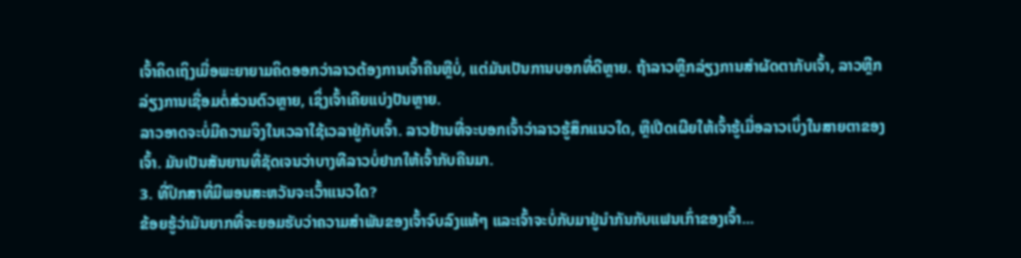ເຈົ້າຄິດເຖິງເມື່ອພະຍາຍາມຄິດອອກວ່າລາວຕ້ອງການເຈົ້າຄືນຫຼືບໍ່, ແຕ່ມັນເປັນການບອກທີ່ດີຫຼາຍ. ຖ້າລາວຫຼີກລ່ຽງການສໍາຜັດຕາກັບເຈົ້າ, ລາວຫຼີກລ່ຽງການເຊື່ອມຕໍ່ສ່ວນຕົວຫຼາຍ, ເຊິ່ງເຈົ້າເຄີຍແບ່ງປັນຫຼາຍ.
ລາວອາດຈະບໍ່ມີຄວາມຈິງໃນເວລາໃຊ້ເວລາຢູ່ກັບເຈົ້າ. ລາວຢ້ານທີ່ຈະບອກເຈົ້າວ່າລາວຮູ້ສຶກແນວໃດ, ຫຼືເປີດເຜີຍໃຫ້ເຈົ້າຮູ້ເມື່ອລາວເບິ່ງໃນສາຍຕາຂອງເຈົ້າ. ມັນເປັນສັນຍານທີ່ຊັດເຈນວ່າບາງທີລາວບໍ່ຢາກໃຫ້ເຈົ້າກັບຄືນມາ.
3. ທີ່ປຶກສາທີ່ມີພອນສະຫວັນຈະເວົ້າແນວໃດ?
ຂ້ອຍຮູ້ວ່າມັນຍາກທີ່ຈະຍອມຮັບວ່າຄວາມສຳພັນຂອງເຈົ້າຈົບລົງແທ້ໆ ແລະເຈົ້າຈະບໍ່ກັບມາຢູ່ນຳກັນກັບແຟນເກົ່າຂອງເຈົ້າ...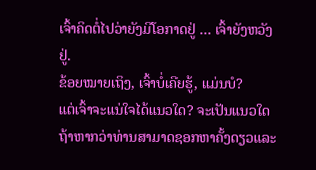ເຈົ້າຄິດຕໍ່ໄປວ່າຍັງມີໂອກາດຢູ່ … ເຈົ້າຍັງຫວັງຢູ່.
ຂ້ອຍໝາຍເຖິງ, ເຈົ້າບໍ່ເຄີຍຮູ້, ແມ່ນບໍ?
ແຕ່ເຈົ້າຈະແນ່ໃຈໄດ້ແນວໃດ? ຈະເປັນແນວໃດຖ້າຫາກວ່າທ່ານສາມາດຊອກຫາຄັ້ງດຽວແລະ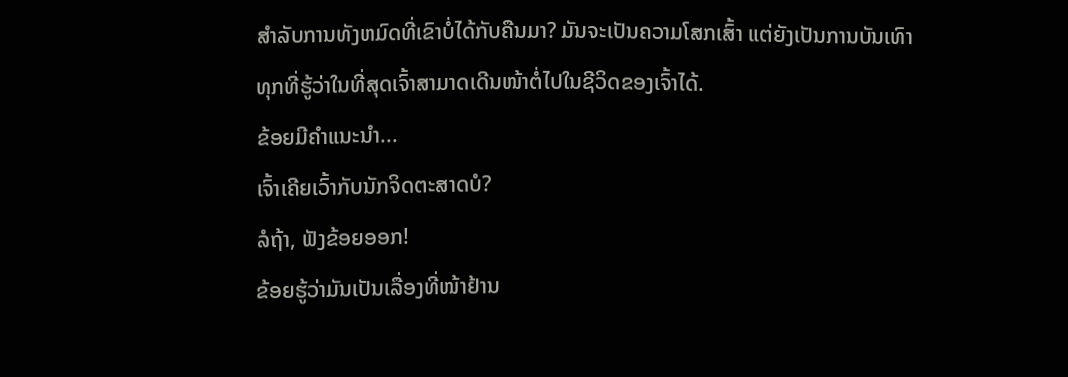ສໍາລັບການທັງຫມົດທີ່ເຂົາບໍ່ໄດ້ກັບຄືນມາ? ມັນຈະເປັນຄວາມໂສກເສົ້າ ແຕ່ຍັງເປັນການບັນເທົາທຸກທີ່ຮູ້ວ່າໃນທີ່ສຸດເຈົ້າສາມາດເດີນໜ້າຕໍ່ໄປໃນຊີວິດຂອງເຈົ້າໄດ້.
ຂ້ອຍມີຄຳແນະນຳ...
ເຈົ້າເຄີຍເວົ້າກັບນັກຈິດຕະສາດບໍ?
ລໍຖ້າ, ຟັງຂ້ອຍອອກ!
ຂ້ອຍຮູ້ວ່າມັນເປັນເລື່ອງທີ່ໜ້າຢ້ານ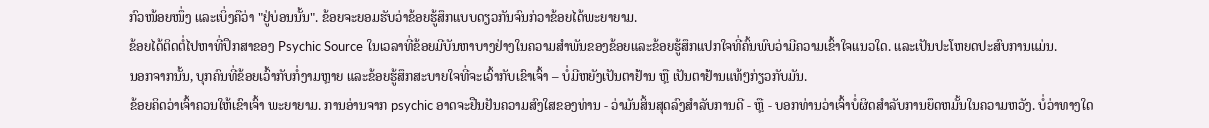ກົວໜ້ອຍໜຶ່ງ ແລະເບິ່ງຄືວ່າ "ຢູ່ບ່ອນນັ້ນ". ຂ້ອຍຈະຍອມຮັບວ່າຂ້ອຍຮູ້ສຶກແບບດຽວກັນຈົນກ່ວາຂ້ອຍໄດ້ພະຍາຍາມ.
ຂ້ອຍໄດ້ຕິດຕໍ່ໄປຫາທີ່ປຶກສາຂອງ Psychic Source ໃນເວລາທີ່ຂ້ອຍມີບັນຫາບາງຢ່າງໃນຄວາມສໍາພັນຂອງຂ້ອຍແລະຂ້ອຍຮູ້ສຶກແປກໃຈທີ່ຄົ້ນພົບວ່າມີຄວາມເຂົ້າໃຈແນວໃດ. ແລະເປັນປະໂຫຍດປະສົບການແມ່ນ.
ນອກຈາກນັ້ນ, ບຸກຄົນທີ່ຂ້ອຍເວົ້າກັບກໍ່ງາມຫຼາຍ ແລະຂ້ອຍຮູ້ສຶກສະບາຍໃຈທີ່ຈະເວົ້າກັບເຂົາເຈົ້າ – ບໍ່ມີຫຍັງເປັນຕາຢ້ານ ຫຼື ເປັນຕາຢ້ານແທ້ໆກ່ຽວກັບມັນ.
ຂ້ອຍຄິດວ່າເຈົ້າຄວນໃຫ້ເຂົາເຈົ້າ ພະຍາຍາມ. ການອ່ານຈາກ psychic ອາດຈະຢືນຢັນຄວາມສົງໃສຂອງທ່ານ - ວ່າມັນສິ້ນສຸດລົງສໍາລັບການດີ - ຫຼື - ບອກທ່ານວ່າເຈົ້າບໍ່ຜິດສໍາລັບການຍຶດຫມັ້ນໃນຄວາມຫວັງ. ບໍ່ວ່າທາງໃດ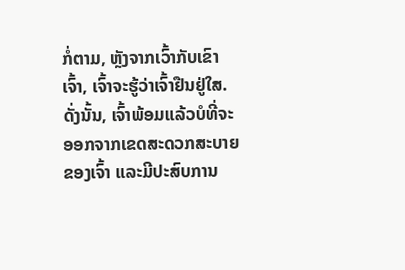ກໍ່ຕາມ, ຫຼັງຈາກເວົ້າກັບເຂົາເຈົ້າ, ເຈົ້າຈະຮູ້ວ່າເຈົ້າຢືນຢູ່ໃສ.
ດັ່ງນັ້ນ, ເຈົ້າພ້ອມແລ້ວບໍທີ່ຈະອອກຈາກເຂດສະດວກສະບາຍຂອງເຈົ້າ ແລະມີປະສົບການ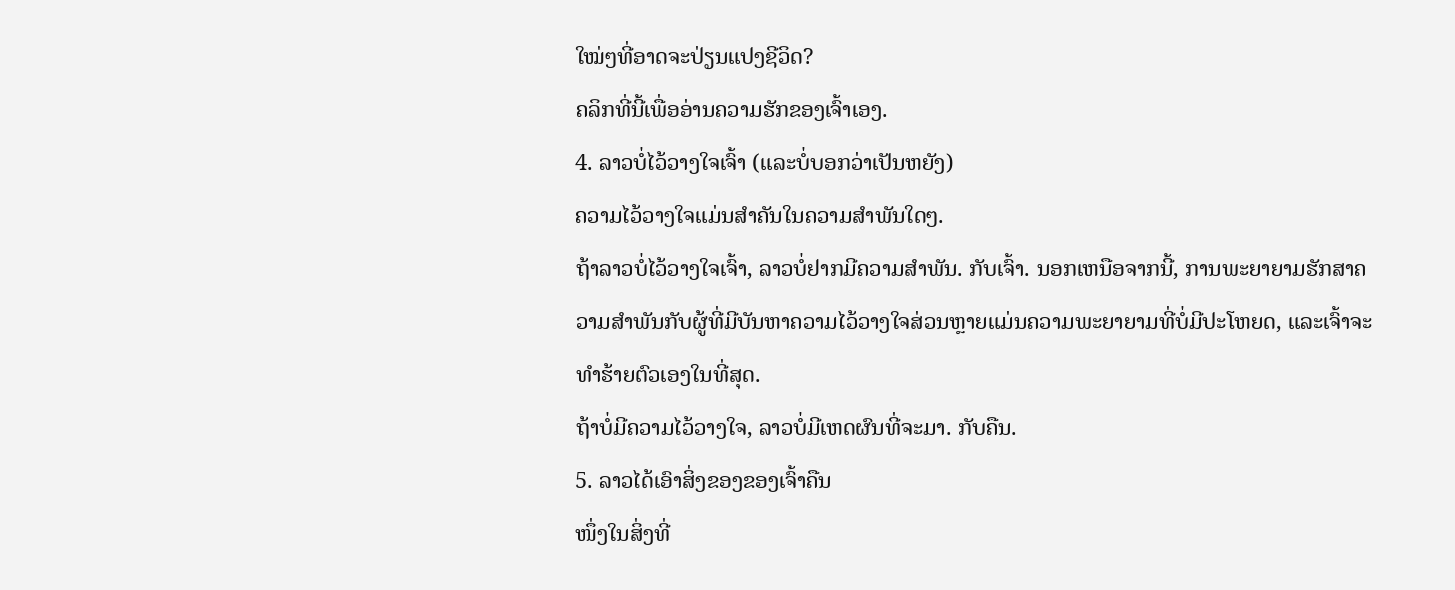ໃໝ່ໆທີ່ອາດຈະປ່ຽນແປງຊີວິດ?
ຄລິກທີ່ນີ້ເພື່ອອ່ານຄວາມຮັກຂອງເຈົ້າເອງ.
4. ລາວບໍ່ໄວ້ວາງໃຈເຈົ້າ (ແລະບໍ່ບອກວ່າເປັນຫຍັງ)
ຄວາມໄວ້ວາງໃຈແມ່ນສໍາຄັນໃນຄວາມສຳພັນໃດໆ.
ຖ້າລາວບໍ່ໄວ້ວາງໃຈເຈົ້າ, ລາວບໍ່ຢາກມີຄວາມສໍາພັນ. ກັບເຈົ້າ. ນອກເຫນືອຈາກນີ້, ການພະຍາຍາມຮັກສາຄວາມສໍາພັນກັບຜູ້ທີ່ມີບັນຫາຄວາມໄວ້ວາງໃຈສ່ວນຫຼາຍແມ່ນຄວາມພະຍາຍາມທີ່ບໍ່ມີປະໂຫຍດ, ແລະເຈົ້າຈະທໍາຮ້າຍຕົວເອງໃນທີ່ສຸດ.
ຖ້າບໍ່ມີຄວາມໄວ້ວາງໃຈ, ລາວບໍ່ມີເຫດຜົນທີ່ຈະມາ. ກັບຄືນ.
5. ລາວໄດ້ເອົາສິ່ງຂອງຂອງເຈົ້າຄືນ
ໜຶ່ງໃນສິ່ງທີ່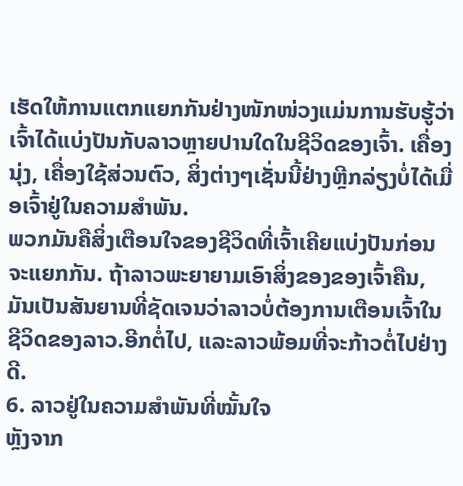ເຮັດໃຫ້ການແຕກແຍກກັນຢ່າງໜັກໜ່ວງແມ່ນການຮັບຮູ້ວ່າເຈົ້າໄດ້ແບ່ງປັນກັບລາວຫຼາຍປານໃດໃນຊີວິດຂອງເຈົ້າ. ເຄື່ອງນຸ່ງ, ເຄື່ອງໃຊ້ສ່ວນຕົວ, ສິ່ງຕ່າງໆເຊັ່ນນີ້ຢ່າງຫຼີກລ່ຽງບໍ່ໄດ້ເມື່ອເຈົ້າຢູ່ໃນຄວາມສຳພັນ.
ພວກມັນຄືສິ່ງເຕືອນໃຈຂອງຊີວິດທີ່ເຈົ້າເຄີຍແບ່ງປັນກ່ອນຈະແຍກກັນ. ຖ້າລາວພະຍາຍາມເອົາສິ່ງຂອງຂອງເຈົ້າຄືນ, ມັນເປັນສັນຍານທີ່ຊັດເຈນວ່າລາວບໍ່ຕ້ອງການເຕືອນເຈົ້າໃນຊີວິດຂອງລາວ.ອີກຕໍ່ໄປ, ແລະລາວພ້ອມທີ່ຈະກ້າວຕໍ່ໄປຢ່າງດີ.
6. ລາວຢູ່ໃນຄວາມສຳພັນທີ່ໝັ້ນໃຈ
ຫຼັງຈາກ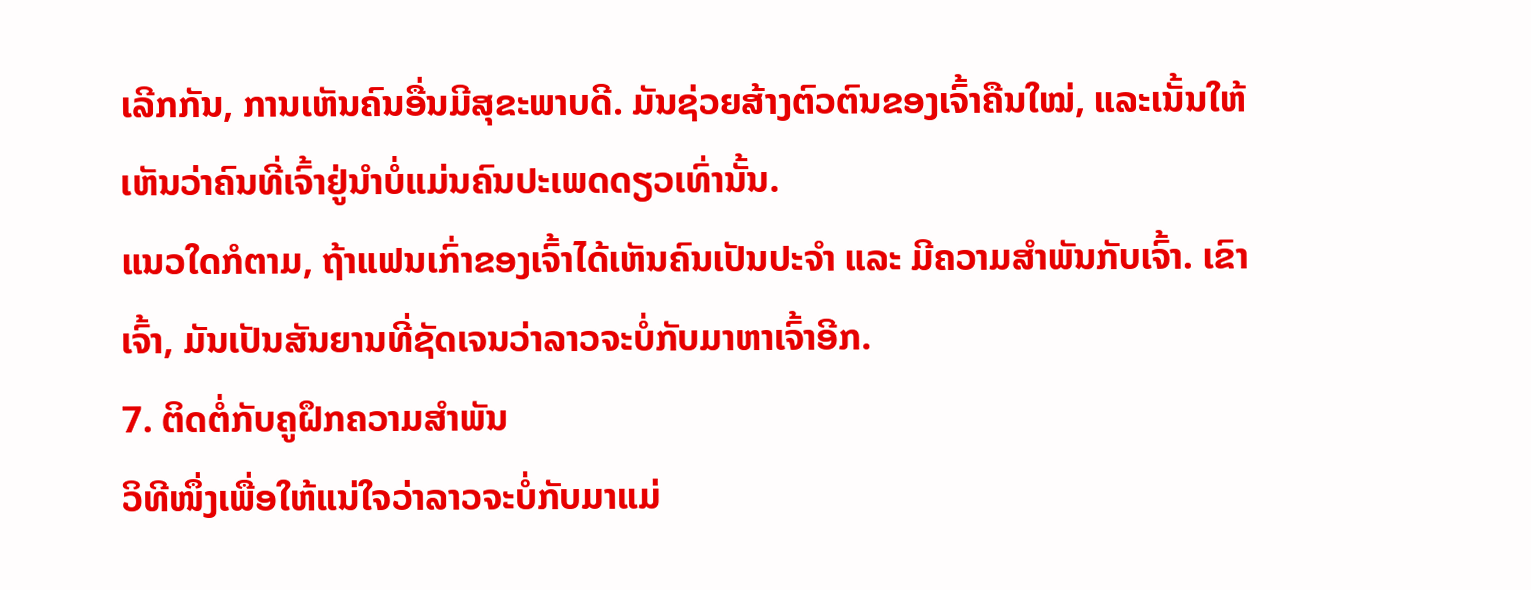ເລີກກັນ, ການເຫັນຄົນອື່ນມີສຸຂະພາບດີ. ມັນຊ່ວຍສ້າງຕົວຕົນຂອງເຈົ້າຄືນໃໝ່, ແລະເນັ້ນໃຫ້ເຫັນວ່າຄົນທີ່ເຈົ້າຢູ່ນຳບໍ່ແມ່ນຄົນປະເພດດຽວເທົ່ານັ້ນ.
ແນວໃດກໍຕາມ, ຖ້າແຟນເກົ່າຂອງເຈົ້າໄດ້ເຫັນຄົນເປັນປະຈຳ ແລະ ມີຄວາມສຳພັນກັບເຈົ້າ. ເຂົາເຈົ້າ, ມັນເປັນສັນຍານທີ່ຊັດເຈນວ່າລາວຈະບໍ່ກັບມາຫາເຈົ້າອີກ.
7. ຕິດຕໍ່ກັບຄູຝຶກຄວາມສຳພັນ
ວິທີໜຶ່ງເພື່ອໃຫ້ແນ່ໃຈວ່າລາວຈະບໍ່ກັບມາແມ່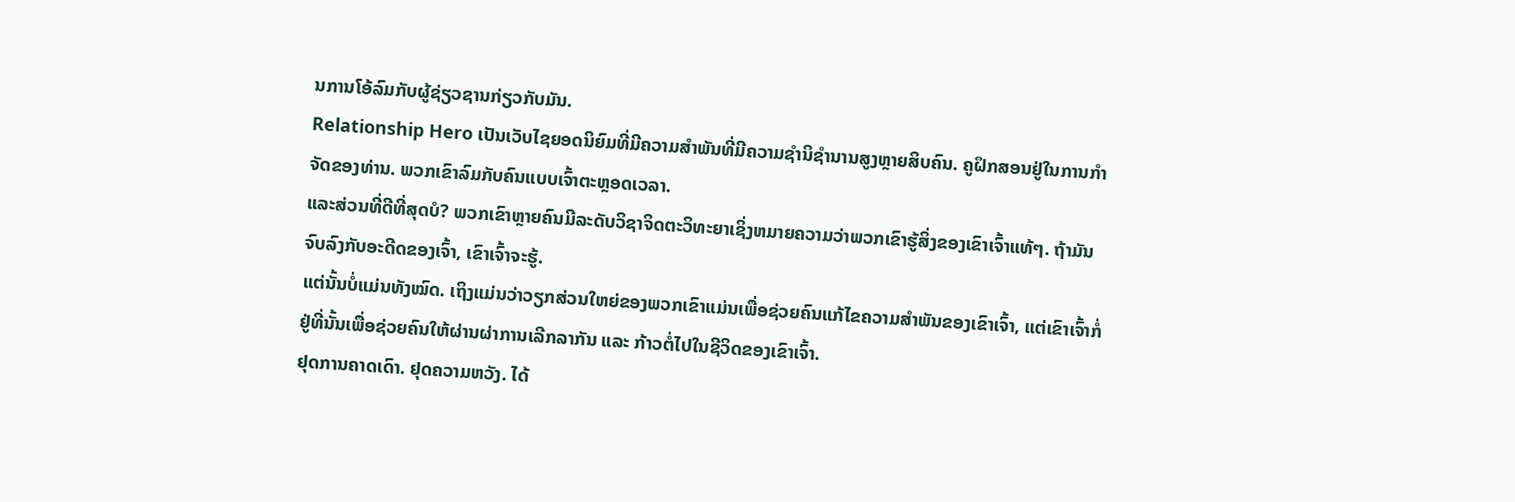ນການໂອ້ລົມກັບຜູ້ຊ່ຽວຊານກ່ຽວກັບມັນ.
Relationship Hero ເປັນເວັບໄຊຍອດນິຍົມທີ່ມີຄວາມສໍາພັນທີ່ມີຄວາມຊໍານິຊໍານານສູງຫຼາຍສິບຄົນ. ຄູຝຶກສອນຢູ່ໃນການກໍາຈັດຂອງທ່ານ. ພວກເຂົາລົມກັບຄົນແບບເຈົ້າຕະຫຼອດເວລາ.
ແລະສ່ວນທີ່ດີທີ່ສຸດບໍ? ພວກເຂົາຫຼາຍຄົນມີລະດັບວິຊາຈິດຕະວິທະຍາເຊິ່ງຫມາຍຄວາມວ່າພວກເຂົາຮູ້ສິ່ງຂອງເຂົາເຈົ້າແທ້ໆ. ຖ້າມັນຈົບລົງກັບອະດີດຂອງເຈົ້າ, ເຂົາເຈົ້າຈະຮູ້.
ແຕ່ນັ້ນບໍ່ແມ່ນທັງໝົດ. ເຖິງແມ່ນວ່າວຽກສ່ວນໃຫຍ່ຂອງພວກເຂົາແມ່ນເພື່ອຊ່ວຍຄົນແກ້ໄຂຄວາມສຳພັນຂອງເຂົາເຈົ້າ, ແຕ່ເຂົາເຈົ້າກໍ່ຢູ່ທີ່ນັ້ນເພື່ອຊ່ວຍຄົນໃຫ້ຜ່ານຜ່າການເລີກລາກັນ ແລະ ກ້າວຕໍ່ໄປໃນຊີວິດຂອງເຂົາເຈົ້າ.
ຢຸດການຄາດເດົາ. ຢຸດຄວາມຫວັງ. ໄດ້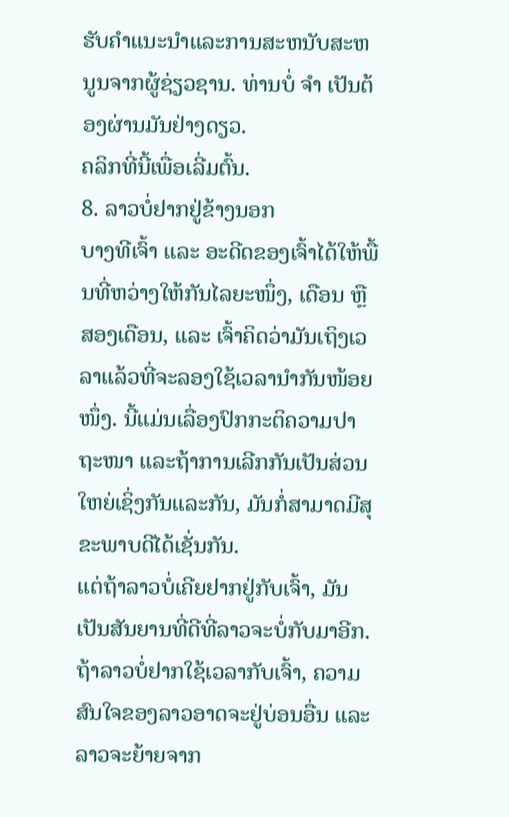ຮັບຄໍາແນະນໍາແລະການສະຫນັບສະຫນູນຈາກຜູ້ຊ່ຽວຊານ. ທ່ານບໍ່ ຈຳ ເປັນຕ້ອງຜ່ານມັນຢ່າງດຽວ.
ຄລິກທີ່ນີ້ເພື່ອເລີ່ມຕົ້ນ.
8. ລາວບໍ່ຢາກຢູ່ຂ້າງນອກ
ບາງທີເຈົ້າ ແລະ ອະດີດຂອງເຈົ້າໄດ້ໃຫ້ພື້ນທີ່ຫວ່າງໃຫ້ກັນໄລຍະໜຶ່ງ, ເດືອນ ຫຼື ສອງເດືອນ, ແລະ ເຈົ້າຄິດວ່າມັນເຖິງເວລາແລ້ວທີ່ຈະລອງໃຊ້ເວລານຳກັນໜ້ອຍໜຶ່ງ. ນີ້ແມ່ນເລື່ອງປົກກະຕິຄວາມປາຖະໜາ ແລະຖ້າການເລີກກັນເປັນສ່ວນໃຫຍ່ເຊິ່ງກັນແລະກັນ, ມັນກໍ່ສາມາດມີສຸຂະພາບດີໄດ້ເຊັ່ນກັນ.
ແຕ່ຖ້າລາວບໍ່ເຄີຍຢາກຢູ່ກັບເຈົ້າ, ມັນເປັນສັນຍານທີ່ດີທີ່ລາວຈະບໍ່ກັບມາອີກ. ຖ້າລາວບໍ່ຢາກໃຊ້ເວລາກັບເຈົ້າ, ຄວາມສົນໃຈຂອງລາວອາດຈະຢູ່ບ່ອນອື່ນ ແລະ ລາວຈະຍ້າຍຈາກ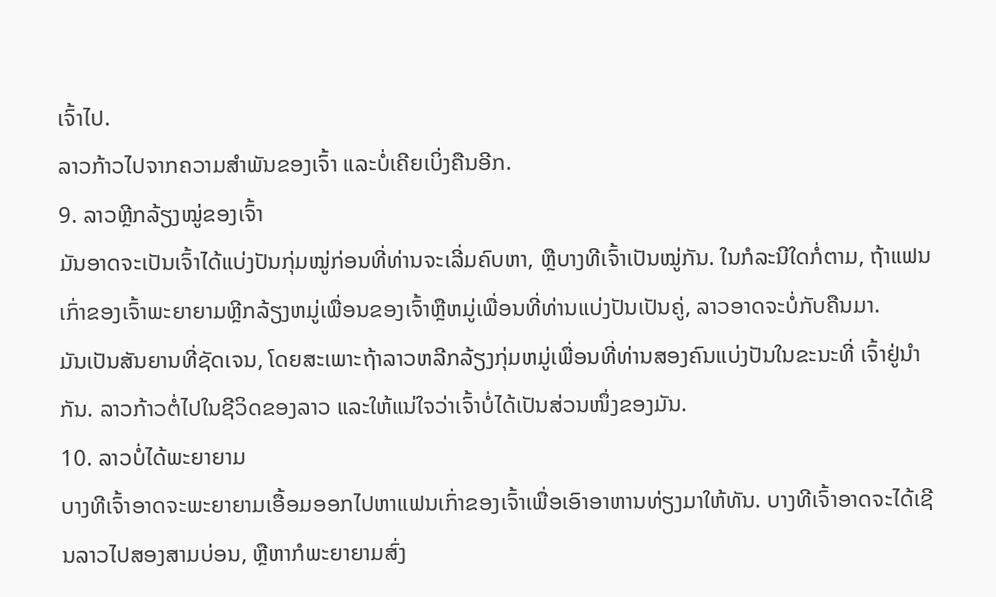ເຈົ້າໄປ.
ລາວກ້າວໄປຈາກຄວາມສຳພັນຂອງເຈົ້າ ແລະບໍ່ເຄີຍເບິ່ງຄືນອີກ.
9. ລາວຫຼີກລ້ຽງໝູ່ຂອງເຈົ້າ
ມັນອາດຈະເປັນເຈົ້າໄດ້ແບ່ງປັນກຸ່ມໝູ່ກ່ອນທີ່ທ່ານຈະເລີ່ມຄົບຫາ, ຫຼືບາງທີເຈົ້າເປັນໝູ່ກັນ. ໃນກໍລະນີໃດກໍ່ຕາມ, ຖ້າແຟນເກົ່າຂອງເຈົ້າພະຍາຍາມຫຼີກລ້ຽງຫມູ່ເພື່ອນຂອງເຈົ້າຫຼືຫມູ່ເພື່ອນທີ່ທ່ານແບ່ງປັນເປັນຄູ່, ລາວອາດຈະບໍ່ກັບຄືນມາ.
ມັນເປັນສັນຍານທີ່ຊັດເຈນ, ໂດຍສະເພາະຖ້າລາວຫລີກລ້ຽງກຸ່ມຫມູ່ເພື່ອນທີ່ທ່ານສອງຄົນແບ່ງປັນໃນຂະນະທີ່ ເຈົ້າຢູ່ນຳກັນ. ລາວກ້າວຕໍ່ໄປໃນຊີວິດຂອງລາວ ແລະໃຫ້ແນ່ໃຈວ່າເຈົ້າບໍ່ໄດ້ເປັນສ່ວນໜຶ່ງຂອງມັນ.
10. ລາວບໍ່ໄດ້ພະຍາຍາມ
ບາງທີເຈົ້າອາດຈະພະຍາຍາມເອື້ອມອອກໄປຫາແຟນເກົ່າຂອງເຈົ້າເພື່ອເອົາອາຫານທ່ຽງມາໃຫ້ທັນ. ບາງທີເຈົ້າອາດຈະໄດ້ເຊີນລາວໄປສອງສາມບ່ອນ, ຫຼືຫາກໍພະຍາຍາມສົ່ງ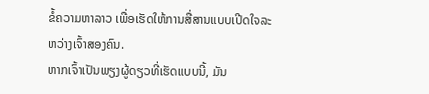ຂໍ້ຄວາມຫາລາວ ເພື່ອເຮັດໃຫ້ການສື່ສານແບບເປີດໃຈລະຫວ່າງເຈົ້າສອງຄົນ.
ຫາກເຈົ້າເປັນພຽງຜູ້ດຽວທີ່ເຮັດແບບນີ້, ມັນ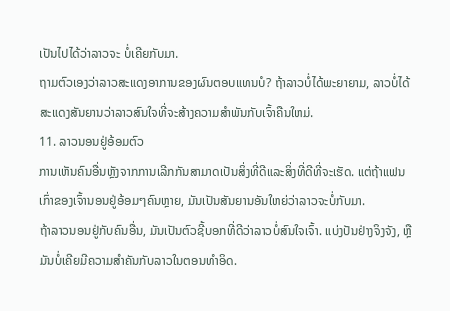ເປັນໄປໄດ້ວ່າລາວຈະ ບໍ່ເຄີຍກັບມາ.
ຖາມຕົວເອງວ່າລາວສະແດງອາການຂອງຜົນຕອບແທນບໍ? ຖ້າລາວບໍ່ໄດ້ພະຍາຍາມ, ລາວບໍ່ໄດ້ສະແດງສັນຍານວ່າລາວສົນໃຈທີ່ຈະສ້າງຄວາມສໍາພັນກັບເຈົ້າຄືນໃຫມ່.
11. ລາວນອນຢູ່ອ້ອມຕົວ
ການເຫັນຄົນອື່ນຫຼັງຈາກການເລີກກັນສາມາດເປັນສິ່ງທີ່ດີແລະສິ່ງທີ່ດີທີ່ຈະເຮັດ. ແຕ່ຖ້າແຟນເກົ່າຂອງເຈົ້ານອນຢູ່ອ້ອມໆຄົນຫຼາຍ, ມັນເປັນສັນຍານອັນໃຫຍ່ວ່າລາວຈະບໍ່ກັບມາ.
ຖ້າລາວນອນຢູ່ກັບຄົນອື່ນ, ມັນເປັນຕົວຊີ້ບອກທີ່ດີວ່າລາວບໍ່ສົນໃຈເຈົ້າ. ແບ່ງປັນຢ່າງຈິງຈັງ, ຫຼືມັນບໍ່ເຄີຍມີຄວາມສໍາຄັນກັບລາວໃນຕອນທໍາອິດ.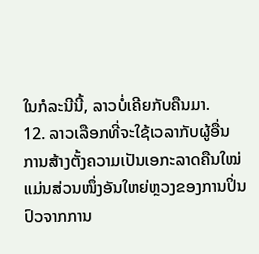ໃນກໍລະນີນີ້, ລາວບໍ່ເຄີຍກັບຄືນມາ.
12. ລາວເລືອກທີ່ຈະໃຊ້ເວລາກັບຜູ້ອື່ນ
ການສ້າງຕັ້ງຄວາມເປັນເອກະລາດຄືນໃໝ່ແມ່ນສ່ວນໜຶ່ງອັນໃຫຍ່ຫຼວງຂອງການປິ່ນປົວຈາກການ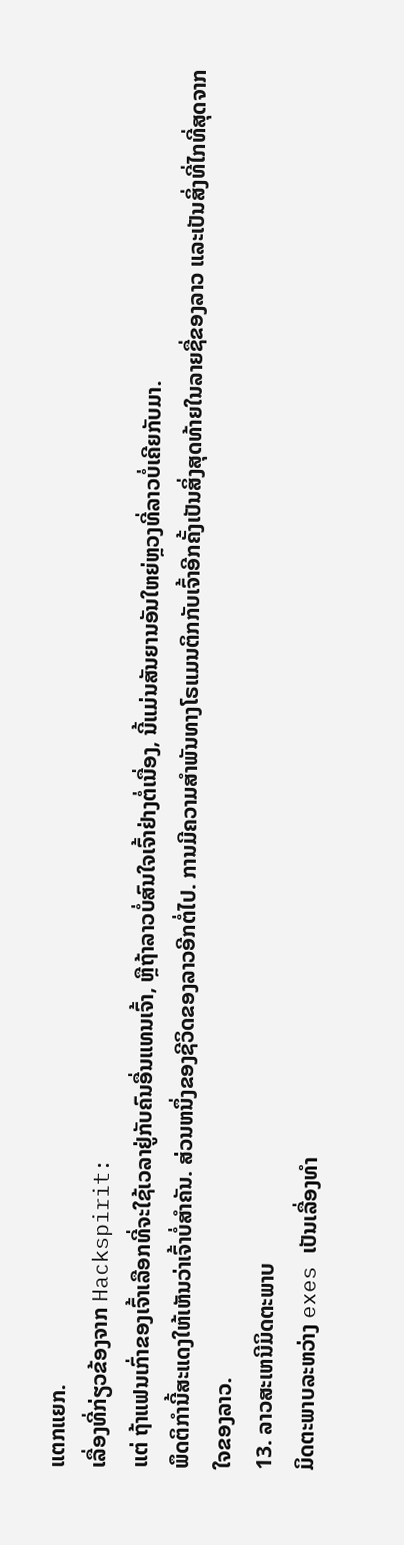ແຕກແຍກ.
ເລື່ອງທີ່ກ່ຽວຂ້ອງຈາກ Hackspirit:
ແຕ່ ຖ້າແຟນເກົ່າຂອງເຈົ້າເລືອກທີ່ຈະໃຊ້ເວລາຢູ່ກັບຄົນອື່ນແທນເຈົ້າ, ຫຼືຖ້າລາວບໍ່ສົນໃຈເຈົ້າຢ່າງຕໍ່ເນື່ອງ, ນີ້ແມ່ນສັນຍານອັນໃຫຍ່ຫຼວງທີ່ລາວບໍ່ເຄີຍກັບມາ.
ພຶດຕິກຳນີ້ສະແດງໃຫ້ເຫັນວ່າເຈົ້າບໍ່ສຳຄັນ. ສ່ວນຫນຶ່ງຂອງຊີວິດຂອງລາວອີກຕໍ່ໄປ. ການມີຄວາມສໍາພັນທາງໂຣແມນຕິກກັບເຈົ້າອີກຄັ້ງເປັນສິ່ງສຸດທ້າຍໃນລາຍຊື່ຂອງລາວ ແລະເປັນສິ່ງທີ່ໄກທີ່ສຸດຈາກໃຈຂອງລາວ.
13. ລາວສະເຫນີມິດຕະພາບ
ມິດຕະພາບລະຫວ່າງ exes ເປັນເລື່ອງທໍາ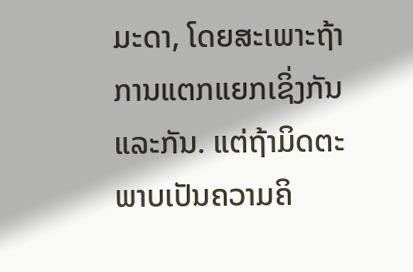ມະດາ, ໂດຍສະເພາະຖ້າການແຕກແຍກເຊິ່ງກັນແລະກັນ. ແຕ່ຖ້າມິດຕະພາບເປັນຄວາມຄິ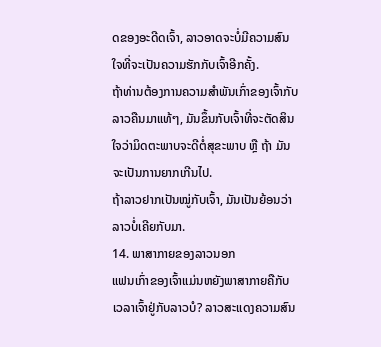ດຂອງອະດີດເຈົ້າ, ລາວອາດຈະບໍ່ມີຄວາມສົນໃຈທີ່ຈະເປັນຄວາມຮັກກັບເຈົ້າອີກຄັ້ງ.
ຖ້າທ່ານຕ້ອງການຄວາມສຳພັນເກົ່າຂອງເຈົ້າກັບລາວຄືນມາແທ້ໆ, ມັນຂຶ້ນກັບເຈົ້າທີ່ຈະຕັດສິນໃຈວ່າມິດຕະພາບຈະດີຕໍ່ສຸຂະພາບ ຫຼື ຖ້າ ມັນຈະເປັນການຍາກເກີນໄປ.
ຖ້າລາວຢາກເປັນໝູ່ກັບເຈົ້າ, ມັນເປັນຍ້ອນວ່າລາວບໍ່ເຄີຍກັບມາ.
14. ພາສາກາຍຂອງລາວນອກ
ແຟນເກົ່າຂອງເຈົ້າແມ່ນຫຍັງພາສາກາຍຄືກັບເວລາເຈົ້າຢູ່ກັບລາວບໍ? ລາວສະແດງຄວາມສົນ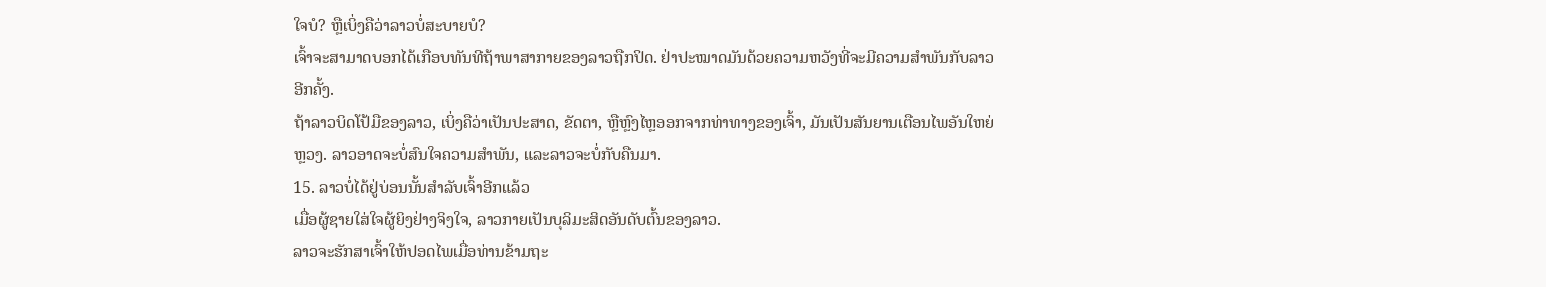ໃຈບໍ? ຫຼືເບິ່ງຄືວ່າລາວບໍ່ສະບາຍບໍ?
ເຈົ້າຈະສາມາດບອກໄດ້ເກືອບທັນທີຖ້າພາສາກາຍຂອງລາວຖືກປິດ. ຢ່າປະໝາດມັນດ້ວຍຄວາມຫວັງທີ່ຈະມີຄວາມສໍາພັນກັບລາວອີກຄັ້ງ.
ຖ້າລາວບິດໂປ້ມືຂອງລາວ, ເບິ່ງຄືວ່າເປັນປະສາດ, ຂັດຕາ, ຫຼືຫຼົງໄຫຼອອກຈາກທ່າທາງຂອງເຈົ້າ, ມັນເປັນສັນຍານເຕືອນໄພອັນໃຫຍ່ຫຼວງ. ລາວອາດຈະບໍ່ສົນໃຈຄວາມສໍາພັນ, ແລະລາວຈະບໍ່ກັບຄືນມາ.
15. ລາວບໍ່ໄດ້ຢູ່ບ່ອນນັ້ນສຳລັບເຈົ້າອີກແລ້ວ
ເມື່ອຜູ້ຊາຍໃສ່ໃຈຜູ້ຍິງຢ່າງຈິງໃຈ, ລາວກາຍເປັນບຸລິມະສິດອັນດັບຕົ້ນຂອງລາວ.
ລາວຈະຮັກສາເຈົ້າໃຫ້ປອດໄພເມື່ອທ່ານຂ້າມຖະ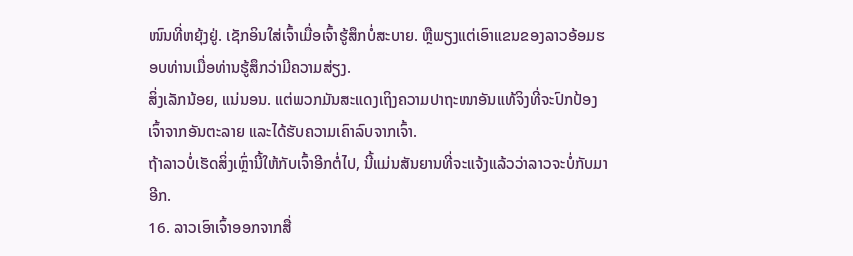ໜົນທີ່ຫຍຸ້ງຢູ່. ເຊັກອິນໃສ່ເຈົ້າເມື່ອເຈົ້າຮູ້ສຶກບໍ່ສະບາຍ. ຫຼືພຽງແຕ່ເອົາແຂນຂອງລາວອ້ອມຮອບທ່ານເມື່ອທ່ານຮູ້ສຶກວ່າມີຄວາມສ່ຽງ.
ສິ່ງເລັກນ້ອຍ, ແນ່ນອນ. ແຕ່ພວກມັນສະແດງເຖິງຄວາມປາຖະໜາອັນແທ້ຈິງທີ່ຈະປົກປ້ອງເຈົ້າຈາກອັນຕະລາຍ ແລະໄດ້ຮັບຄວາມເຄົາລົບຈາກເຈົ້າ.
ຖ້າລາວບໍ່ເຮັດສິ່ງເຫຼົ່ານີ້ໃຫ້ກັບເຈົ້າອີກຕໍ່ໄປ, ນີ້ແມ່ນສັນຍານທີ່ຈະແຈ້ງແລ້ວວ່າລາວຈະບໍ່ກັບມາອີກ.
16. ລາວເອົາເຈົ້າອອກຈາກສື່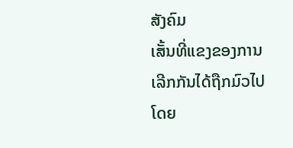ສັງຄົມ
ເສັ້ນທີ່ແຂງຂອງການເລີກກັນໄດ້ຖືກມົວໄປໂດຍ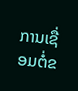ການເຊື່ອມຕໍ່ຂ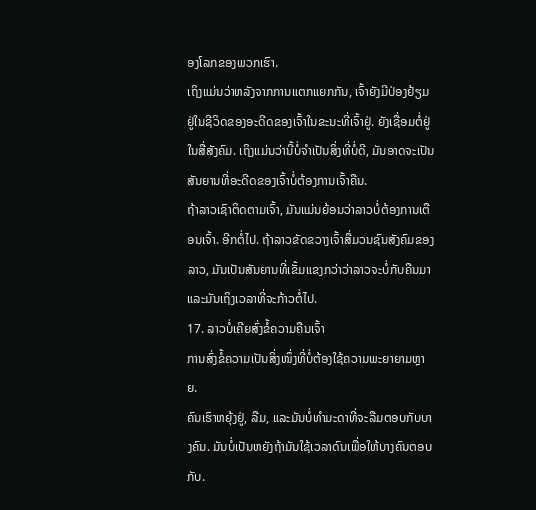ອງໂລກຂອງພວກເຮົາ.
ເຖິງແມ່ນວ່າຫລັງຈາກການແຕກແຍກກັນ, ເຈົ້າຍັງມີປ່ອງຢ້ຽມຢູ່ໃນຊີວິດຂອງອະດີດຂອງເຈົ້າໃນຂະນະທີ່ເຈົ້າຢູ່. ຍັງເຊື່ອມຕໍ່ຢູ່ໃນສື່ສັງຄົມ. ເຖິງແມ່ນວ່ານີ້ບໍ່ຈໍາເປັນສິ່ງທີ່ບໍ່ດີ, ມັນອາດຈະເປັນສັນຍານທີ່ອະດີດຂອງເຈົ້າບໍ່ຕ້ອງການເຈົ້າຄືນ.
ຖ້າລາວເຊົາຕິດຕາມເຈົ້າ, ມັນແມ່ນຍ້ອນວ່າລາວບໍ່ຕ້ອງການເຕືອນເຈົ້າ. ອີກຕໍ່ໄປ. ຖ້າລາວຂັດຂວາງເຈົ້າສື່ມວນຊົນສັງຄົມຂອງລາວ, ມັນເປັນສັນຍານທີ່ເຂັ້ມແຂງກວ່າວ່າລາວຈະບໍ່ກັບຄືນມາແລະມັນເຖິງເວລາທີ່ຈະກ້າວຕໍ່ໄປ.
17. ລາວບໍ່ເຄີຍສົ່ງຂໍ້ຄວາມຄືນເຈົ້າ
ການສົ່ງຂໍ້ຄວາມເປັນສິ່ງໜຶ່ງທີ່ບໍ່ຕ້ອງໃຊ້ຄວາມພະຍາຍາມຫຼາຍ.
ຄົນເຮົາຫຍຸ້ງຢູ່, ລືມ, ແລະມັນບໍ່ທຳມະດາທີ່ຈະລືມຕອບກັບບາງຄົນ. ມັນບໍ່ເປັນຫຍັງຖ້າມັນໃຊ້ເວລາດົນເພື່ອໃຫ້ບາງຄົນຕອບກັບ.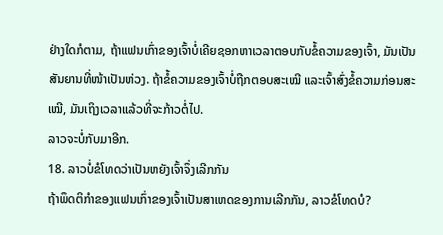ຢ່າງໃດກໍຕາມ, ຖ້າແຟນເກົ່າຂອງເຈົ້າບໍ່ເຄີຍຊອກຫາເວລາຕອບກັບຂໍ້ຄວາມຂອງເຈົ້າ, ມັນເປັນສັນຍານທີ່ໜ້າເປັນຫ່ວງ. ຖ້າຂໍ້ຄວາມຂອງເຈົ້າບໍ່ຖືກຕອບສະເໝີ ແລະເຈົ້າສົ່ງຂໍ້ຄວາມກ່ອນສະເໝີ, ມັນເຖິງເວລາແລ້ວທີ່ຈະກ້າວຕໍ່ໄປ.
ລາວຈະບໍ່ກັບມາອີກ.
18. ລາວບໍ່ຂໍໂທດວ່າເປັນຫຍັງເຈົ້າຈຶ່ງເລີກກັນ
ຖ້າພຶດຕິກຳຂອງແຟນເກົ່າຂອງເຈົ້າເປັນສາເຫດຂອງການເລີກກັນ, ລາວຂໍໂທດບໍ?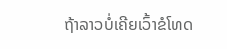ຖ້າລາວບໍ່ເຄີຍເວົ້າຂໍໂທດ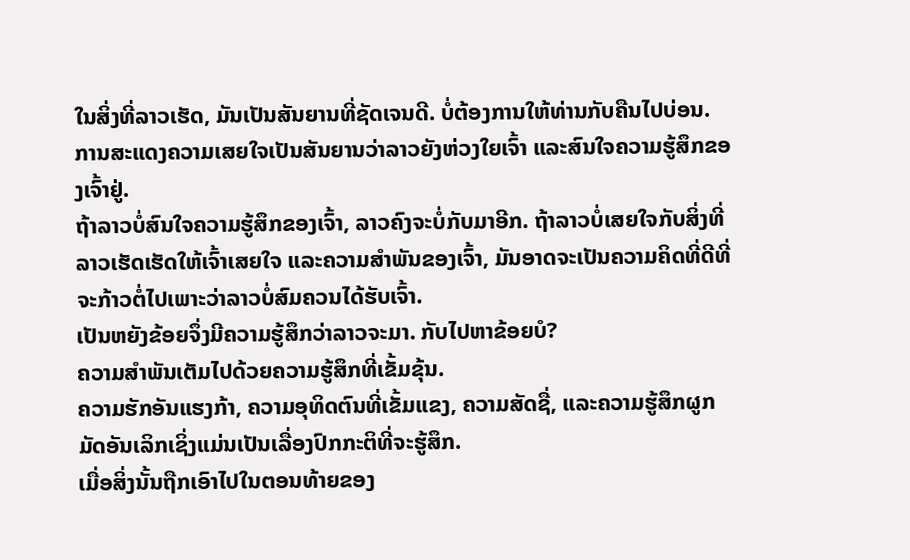ໃນສິ່ງທີ່ລາວເຮັດ, ມັນເປັນສັນຍານທີ່ຊັດເຈນດີ. ບໍ່ຕ້ອງການໃຫ້ທ່ານກັບຄືນໄປບ່ອນ. ການສະແດງຄວາມເສຍໃຈເປັນສັນຍານວ່າລາວຍັງຫ່ວງໃຍເຈົ້າ ແລະສົນໃຈຄວາມຮູ້ສຶກຂອງເຈົ້າຢູ່.
ຖ້າລາວບໍ່ສົນໃຈຄວາມຮູ້ສຶກຂອງເຈົ້າ, ລາວຄົງຈະບໍ່ກັບມາອີກ. ຖ້າລາວບໍ່ເສຍໃຈກັບສິ່ງທີ່ລາວເຮັດເຮັດໃຫ້ເຈົ້າເສຍໃຈ ແລະຄວາມສໍາພັນຂອງເຈົ້າ, ມັນອາດຈະເປັນຄວາມຄິດທີ່ດີທີ່ຈະກ້າວຕໍ່ໄປເພາະວ່າລາວບໍ່ສົມຄວນໄດ້ຮັບເຈົ້າ.
ເປັນຫຍັງຂ້ອຍຈຶ່ງມີຄວາມຮູ້ສຶກວ່າລາວຈະມາ. ກັບໄປຫາຂ້ອຍບໍ?
ຄວາມສຳພັນເຕັມໄປດ້ວຍຄວາມຮູ້ສຶກທີ່ເຂັ້ມຂຸ້ນ.
ຄວາມຮັກອັນແຮງກ້າ, ຄວາມອຸທິດຕົນທີ່ເຂັ້ມແຂງ, ຄວາມສັດຊື່, ແລະຄວາມຮູ້ສຶກຜູກມັດອັນເລິກເຊິ່ງແມ່ນເປັນເລື່ອງປົກກະຕິທີ່ຈະຮູ້ສຶກ.
ເມື່ອສິ່ງນັ້ນຖືກເອົາໄປໃນຕອນທ້າຍຂອງ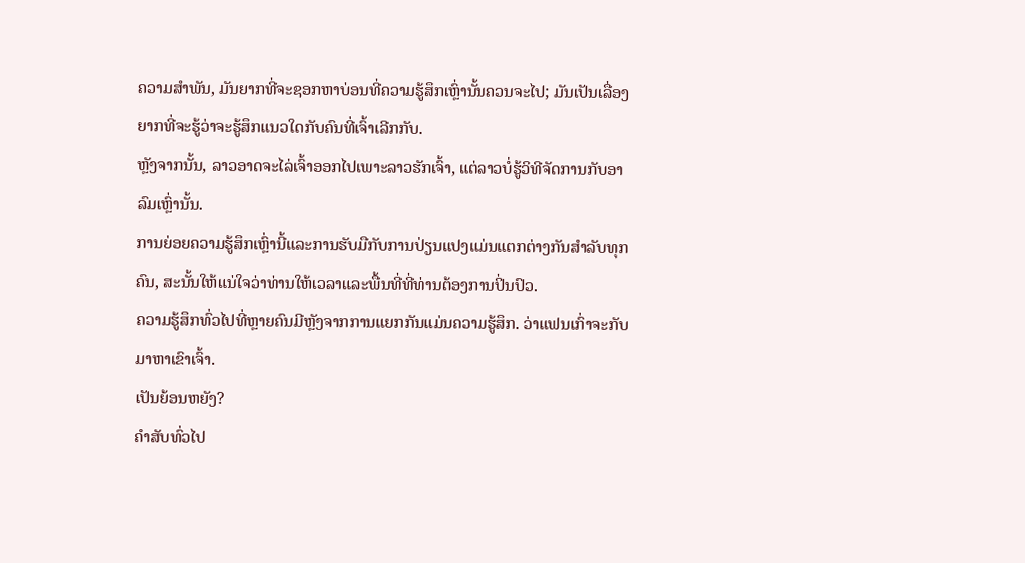ຄວາມສໍາພັນ, ມັນຍາກທີ່ຈະຊອກຫາບ່ອນທີ່ຄວາມຮູ້ສຶກເຫຼົ່ານັ້ນຄວນຈະໄປ; ມັນເປັນເລື່ອງຍາກທີ່ຈະຮູ້ວ່າຈະຮູ້ສຶກແນວໃດກັບຄົນທີ່ເຈົ້າເລີກກັບ.
ຫຼັງຈາກນັ້ນ, ລາວອາດຈະໄລ່ເຈົ້າອອກໄປເພາະລາວຮັກເຈົ້າ, ແຕ່ລາວບໍ່ຮູ້ວິທີຈັດການກັບອາລົມເຫຼົ່ານັ້ນ.
ການຍ່ອຍຄວາມຮູ້ສຶກເຫຼົ່ານີ້ແລະການຮັບມືກັບການປ່ຽນແປງແມ່ນແຕກຕ່າງກັນສໍາລັບທຸກຄົນ, ສະນັ້ນໃຫ້ແນ່ໃຈວ່າທ່ານໃຫ້ເວລາແລະພື້ນທີ່ທີ່ທ່ານຕ້ອງການປິ່ນປົວ.
ຄວາມຮູ້ສຶກທົ່ວໄປທີ່ຫຼາຍຄົນມີຫຼັງຈາກການແຍກກັນແມ່ນຄວາມຮູ້ສຶກ. ວ່າແຟນເກົ່າຈະກັບມາຫາເຂົາເຈົ້າ.
ເປັນຍ້ອນຫຍັງ?
ຄຳສັບທົ່ວໄປ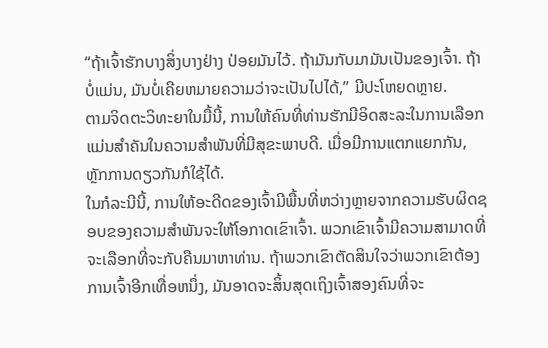“ຖ້າເຈົ້າຮັກບາງສິ່ງບາງຢ່າງ ປ່ອຍມັນໄວ້. ຖ້າມັນກັບມາມັນເປັນຂອງເຈົ້າ. ຖ້າບໍ່ແມ່ນ, ມັນບໍ່ເຄີຍຫມາຍຄວາມວ່າຈະເປັນໄປໄດ້,” ມີປະໂຫຍດຫຼາຍ.
ຕາມຈິດຕະວິທະຍາໃນມື້ນີ້, ການໃຫ້ຄົນທີ່ທ່ານຮັກມີອິດສະລະໃນການເລືອກແມ່ນສໍາຄັນໃນຄວາມສໍາພັນທີ່ມີສຸຂະພາບດີ. ເມື່ອມີການແຕກແຍກກັນ, ຫຼັກການດຽວກັນກໍໃຊ້ໄດ້.
ໃນກໍລະນີນີ້, ການໃຫ້ອະດີດຂອງເຈົ້າມີພື້ນທີ່ຫວ່າງຫຼາຍຈາກຄວາມຮັບຜິດຊອບຂອງຄວາມສໍາພັນຈະໃຫ້ໂອກາດເຂົາເຈົ້າ. ພວກເຂົາເຈົ້າມີຄວາມສາມາດທີ່ຈະເລືອກທີ່ຈະກັບຄືນມາຫາທ່ານ. ຖ້າພວກເຂົາຕັດສິນໃຈວ່າພວກເຂົາຕ້ອງການເຈົ້າອີກເທື່ອຫນຶ່ງ, ມັນອາດຈະສິ້ນສຸດເຖິງເຈົ້າສອງຄົນທີ່ຈະ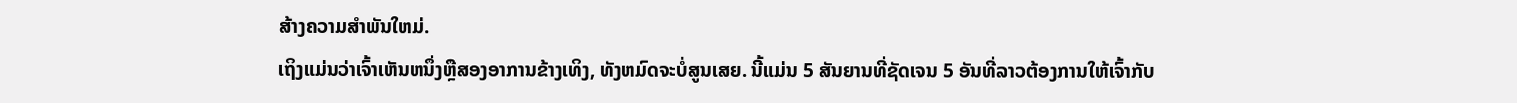ສ້າງຄວາມສໍາພັນໃຫມ່.
ເຖິງແມ່ນວ່າເຈົ້າເຫັນຫນຶ່ງຫຼືສອງອາການຂ້າງເທິງ, ທັງຫມົດຈະບໍ່ສູນເສຍ. ນີ້ແມ່ນ 5 ສັນຍານທີ່ຊັດເຈນ 5 ອັນທີ່ລາວຕ້ອງການໃຫ້ເຈົ້າກັບ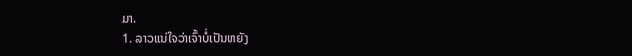ມາ.
1. ລາວແນ່ໃຈວ່າເຈົ້າບໍ່ເປັນຫຍັງ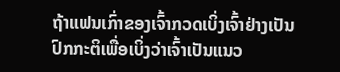ຖ້າແຟນເກົ່າຂອງເຈົ້າກວດເບິ່ງເຈົ້າຢ່າງເປັນປົກກະຕິເພື່ອເບິ່ງວ່າເຈົ້າເປັນແນວ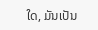ໃດ, ມັນເປັນ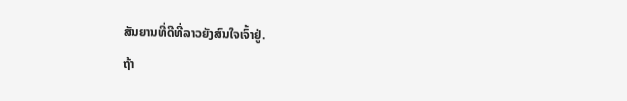ສັນຍານທີ່ດີທີ່ລາວຍັງສົນໃຈເຈົ້າຢູ່.
ຖ້າ